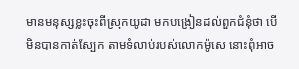មានមនុស្សខ្លះចុះពីស្រុកយូដា មកបង្រៀនដល់ពួកជំនុំថា បើមិនបានកាត់ស្បែក តាមទំលាប់របស់លោកម៉ូសេ នោះពុំអាច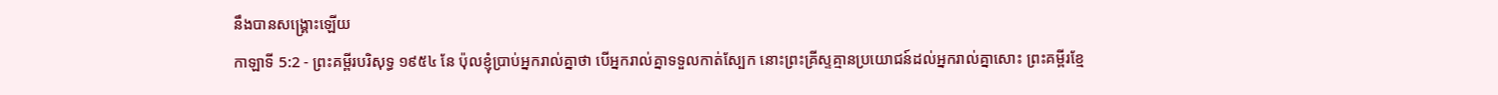នឹងបានសង្គ្រោះឡើយ
កាឡាទី 5:2 - ព្រះគម្ពីរបរិសុទ្ធ ១៩៥៤ នែ ប៉ុលខ្ញុំប្រាប់អ្នករាល់គ្នាថា បើអ្នករាល់គ្នាទទួលកាត់ស្បែក នោះព្រះគ្រីស្ទគ្មានប្រយោជន៍ដល់អ្នករាល់គ្នាសោះ ព្រះគម្ពីរខ្មែ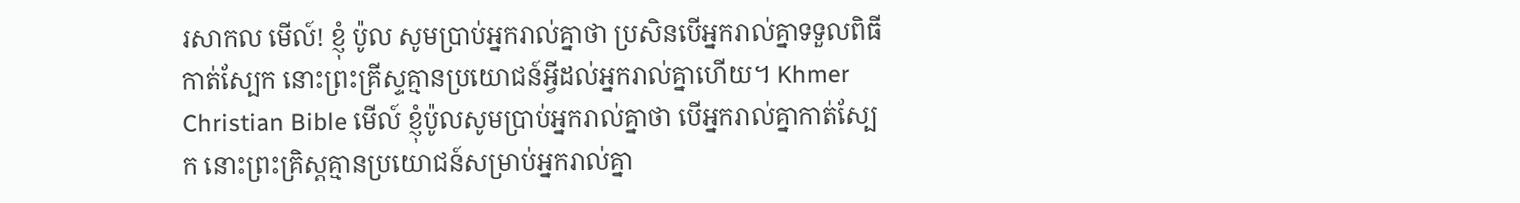រសាកល មើល៍! ខ្ញុំ ប៉ូល សូមប្រាប់អ្នករាល់គ្នាថា ប្រសិនបើអ្នករាល់គ្នាទទួលពិធីកាត់ស្បែក នោះព្រះគ្រីស្ទគ្មានប្រយោជន៍អ្វីដល់អ្នករាល់គ្នាហើយ។ Khmer Christian Bible មើល៍ ខ្ញុំប៉ូលសូមប្រាប់អ្នករាល់គ្នាថា បើអ្នករាល់គ្នាកាត់ស្បែក នោះព្រះគ្រិស្ដគ្មានប្រយោជន៍សម្រាប់អ្នករាល់គ្នា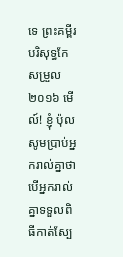ទេ ព្រះគម្ពីរបរិសុទ្ធកែសម្រួល ២០១៦ មើល៍! ខ្ញុំ ប៉ុល សូមប្រាប់អ្នករាល់គ្នាថា បើអ្នករាល់គ្នាទទួលពិធីកាត់ស្បែ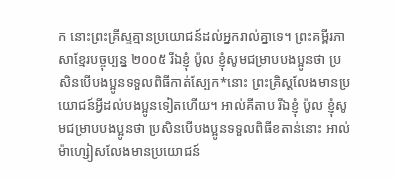ក នោះព្រះគ្រីស្ទគ្មានប្រយោជន៍ដល់អ្នករាល់គ្នាទេ។ ព្រះគម្ពីរភាសាខ្មែរបច្ចុប្បន្ន ២០០៥ រីឯខ្ញុំ ប៉ូល ខ្ញុំសូមជម្រាបបងប្អូនថា ប្រសិនបើបងប្អូនទទួលពិធីកាត់ស្បែក*នោះ ព្រះគ្រិស្តលែងមានប្រយោជន៍អ្វីដល់បងប្អូនទៀតហើយ។ អាល់គីតាប រីឯខ្ញុំ ប៉ូល ខ្ញុំសូមជម្រាបបងប្អូនថា ប្រសិនបើបងប្អូនទទួលពិធីខតាន់នោះ អាល់ម៉ាហ្សៀសលែងមានប្រយោជន៍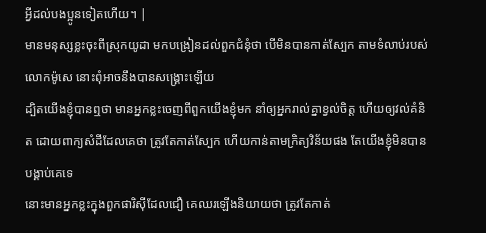អ្វីដល់បងប្អូនទៀតហើយ។ |
មានមនុស្សខ្លះចុះពីស្រុកយូដា មកបង្រៀនដល់ពួកជំនុំថា បើមិនបានកាត់ស្បែក តាមទំលាប់របស់លោកម៉ូសេ នោះពុំអាចនឹងបានសង្គ្រោះឡើយ
ដ្បិតយើងខ្ញុំបានឮថា មានអ្នកខ្លះចេញពីពួកយើងខ្ញុំមក នាំឲ្យអ្នករាល់គ្នាខ្វល់ចិត្ត ហើយឲ្យវល់គំនិត ដោយពាក្យសំដីដែលគេថា ត្រូវតែកាត់ស្បែក ហើយកាន់តាមក្រិត្យវិន័យផង តែយើងខ្ញុំមិនបានបង្គាប់គេទេ
នោះមានអ្នកខ្លះក្នុងពួកផារិស៊ីដែលជឿ គេឈរឡើងនិយាយថា ត្រូវតែកាត់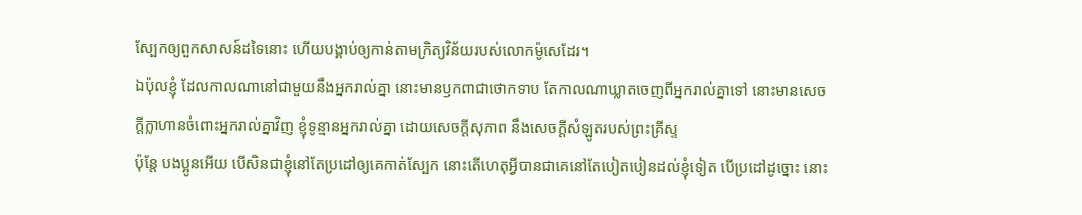ស្បែកឲ្យពួកសាសន៍ដទៃនោះ ហើយបង្គាប់ឲ្យកាន់តាមក្រិត្យវិន័យរបស់លោកម៉ូសេដែរ។
ឯប៉ុលខ្ញុំ ដែលកាលណានៅជាមួយនឹងអ្នករាល់គ្នា នោះមានឫកពាជាថោកទាប តែកាលណាឃ្លាតចេញពីអ្នករាល់គ្នាទៅ នោះមានសេចក្ដីក្លាហានចំពោះអ្នករាល់គ្នាវិញ ខ្ញុំទូន្មានអ្នករាល់គ្នា ដោយសេចក្ដីសុភាព នឹងសេចក្ដីសំឡូតរបស់ព្រះគ្រីស្ទ
ប៉ុន្តែ បងប្អូនអើយ បើសិនជាខ្ញុំនៅតែប្រដៅឲ្យគេកាត់ស្បែក នោះតើហេតុអ្វីបានជាគេនៅតែបៀតបៀនដល់ខ្ញុំទៀត បើប្រដៅដូច្នោះ នោះ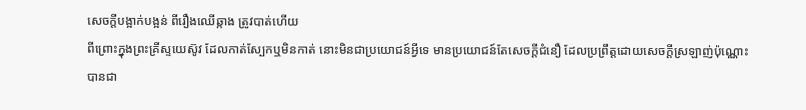សេចក្ដីបង្អាក់បង្អន់ ពីរឿងឈើឆ្កាង ត្រូវបាត់ហើយ
ពីព្រោះក្នុងព្រះគ្រីស្ទយេស៊ូវ ដែលកាត់ស្បែកឬមិនកាត់ នោះមិនជាប្រយោជន៍អ្វីទេ មានប្រយោជន៍តែសេចក្ដីជំនឿ ដែលប្រព្រឹត្តដោយសេចក្ដីស្រឡាញ់ប៉ុណ្ណោះ
បានជា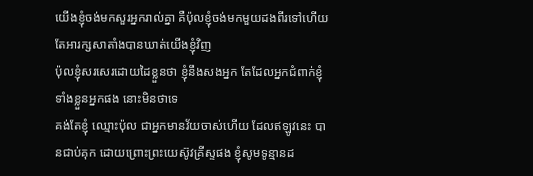យើងខ្ញុំចង់មកសួរអ្នករាល់គ្នា គឺប៉ុលខ្ញុំចង់មកមួយដងពីរទៅហើយ តែអារក្សសាតាំងបានឃាត់យើងខ្ញុំវិញ
ប៉ុលខ្ញុំសរសេរដោយដៃខ្លួនថា ខ្ញុំនឹងសងអ្នក តែដែលអ្នកជំពាក់ខ្ញុំ ទាំងខ្លួនអ្នកផង នោះមិនថាទេ
គង់តែខ្ញុំ ឈ្មោះប៉ុល ជាអ្នកមានវ័យចាស់ហើយ ដែលឥឡូវនេះ បានជាប់គុក ដោយព្រោះព្រះយេស៊ូវគ្រីស្ទផង ខ្ញុំសូមទូន្មានដ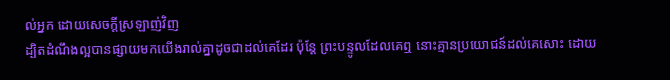ល់អ្នក ដោយសេចក្ដីស្រឡាញ់វិញ
ដ្បិតដំណឹងល្អបានផ្សាយមកយើងរាល់គ្នាដូចជាដល់គេដែរ ប៉ុន្តែ ព្រះបន្ទូលដែលគេឮ នោះគ្មានប្រយោជន៍ដល់គេសោះ ដោយ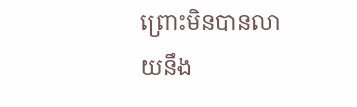ព្រោះមិនបានលាយនឹង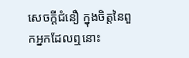សេចក្ដីជំនឿ ក្នុងចិត្តនៃពួកអ្នកដែលឮនោះ